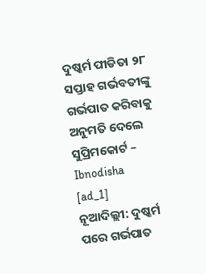ଦୁଷ୍କର୍ମ ପୀଡିତା ୨୮ ସପ୍ତାହ ଗର୍ଭବତୀଙ୍କୁ ଗର୍ଭପାତ କରିବାକୁ ଅନୁମତି ଦେଲେ ସୁପ୍ରିମକୋର୍ଟ – Ibnodisha
[ad_1]
ନୂଆଦିଲ୍ଲୀ: ଦୁଷ୍କର୍ମ ପରେ ଗର୍ଭପାତ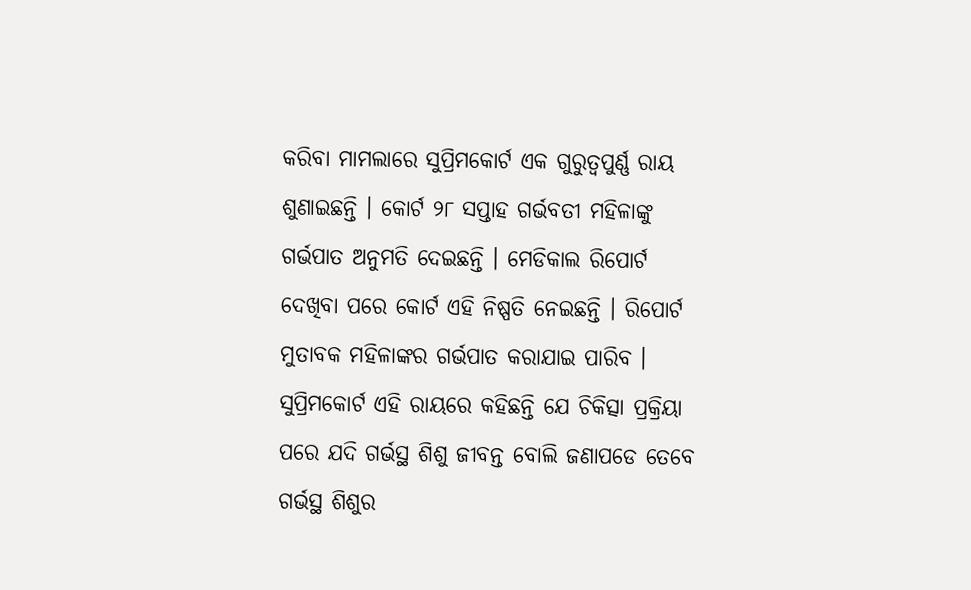କରିବା ମାମଲାରେ ସୁପ୍ରିମକୋର୍ଟ ଏକ ଗୁରୁତ୍ୱପୁର୍ଣ୍ଣ ରାୟ ଶୁଣାଇଛନ୍ତି । କୋର୍ଟ ୨୮ ସପ୍ତାହ ଗର୍ଭବତୀ ମହିଳାଙ୍କୁ ଗର୍ଭପାତ ଅନୁମତି ଦେଇଛନ୍ତି । ମେଡିକାଲ ରିପୋର୍ଟ ଦେଖିବା ପରେ କୋର୍ଟ ଏହି ନିଷ୍ପତି ନେଇଛନ୍ତି । ରିପୋର୍ଟ ମୁତାବକ ମହିଳାଙ୍କର ଗର୍ଭପାତ କରାଯାଇ ପାରିବ । ସୁପ୍ରିମକୋର୍ଟ ଏହି ରାୟରେ କହିଛନ୍ତି ଯେ ଚିକିତ୍ସା ପ୍ରକ୍ରିୟା ପରେ ଯଦି ଗର୍ଭସ୍ଥ ଶିଶୁ ଜୀବନ୍ତ ବୋଲି ଜଣାପଡେ ତେବେ ଗର୍ଭସ୍ଥ ଶିଶୁର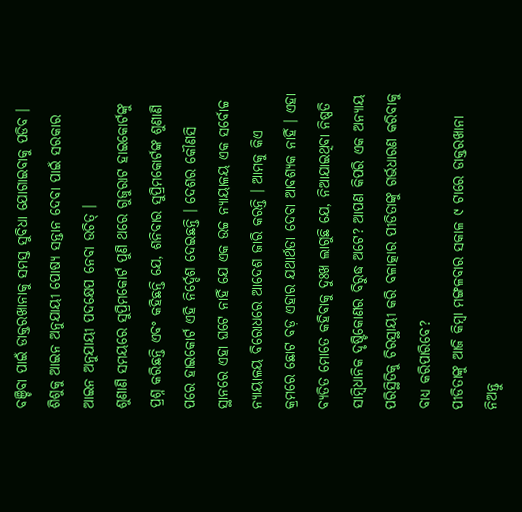ବଞ୍ଚିବା ପାଇଁ ଡାକ୍ତରଖାନାକୁ ସମସ୍ତ ସୁବିଧା ଯୋଗାଇବାକୁ ପଡିବ । ଶିଶୁକୁ ଆଇନ ଅନୁଯାୟୀ ପୋଷ୍ୟ ସନ୍ତାନ ଦେବା ପାଇଁ ସରକାର ଆଇନ ଅନୁଯାୟୀ ପଦକ୍ଷେପ ନେବା ଉଚିତ୍ ।
ଶୁଣାଣି ସମୟରେ ସୁପ୍ରିମକୋର୍ଟ ପୁଣି ଥରେ ଗୁଜୁରାଟ ହାଇକୋର୍ଟଙ୍କୁ ପ୍ରଶ୍ନ କରିଛନ୍ତି ଏବଂ କହିଛନ୍ତି ଯେ, ଶନିବାର ସୁପ୍ରିମକୋର୍ଟଙ୍କ ଶୁଣାଣି ପରେ ହାଇକୋର୍ଟ ଏହି ନିର୍ଦ୍ଦେଶ ଦେଇଛନ୍ତି । ଦେଶର କୌଣସି ସ୍ଥାନରେ ଏହା ଘଟେ ନାହିଁ ଯେ ଏକ ଉଚ୍ଚ ନ୍ୟାୟାଳୟ ଏକ ସର୍ବୋଚ୍ଚ ନ୍ୟାୟାଳୟ ବିରୋଧରେ ଆଦେଶ ଜାରି କରନ୍ତି । ଆମକୁ କିଏ କ୍ରମରେ ଛୋଟ ବଡ଼ ଏହାର ଯଥାର୍ଥତା ଦେବା ଆବଶ୍ୟକ ନାହିଁ । ଏହା ବ୍ୟତିତ ମୋତେ କହିବାକୁ ଦୁଃଖ ଲାଗୁଛି ଯେ, ନିଆଯାଇଥିବା ନିଷ୍ପତି ସାମ୍ବିଧାନିକ ଦୃଷ୍ଟିକୋଣର ବିରୁଦ୍ଧ ଅଟେ? ଆପଣ କିପରି ଏକ ଅନ୍ୟାୟ ପରିସ୍ଥିତିକୁ ଚିରସ୍ଥାୟୀ କରି ବଳାତ୍କାର ପୀଡିତାଙ୍କୁ ଗର୍ଭଧାରଣ କରିବାକୁ ବାଧ୍ୟ କରିପାରିବେ?
ପୀଡିତାଙ୍କୁ ଆଜି କିମ୍ବା ମଙ୍ଗଳବାର ସକାଳ ୯ ଟାରେ ଡାକ୍ତରଖାନା ନିଅନ୍ତୁ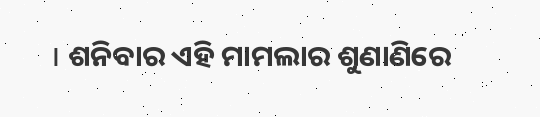। ଶନିବାର ଏହି ମାମଲାର ଶୁଣାଣିରେ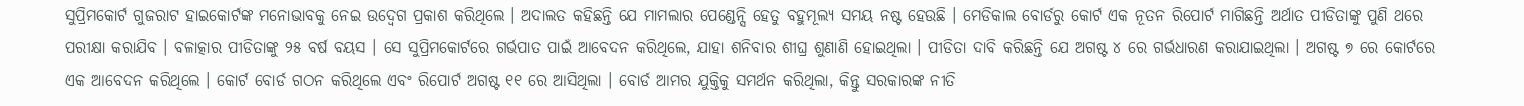ସୁପ୍ରିମକୋର୍ଟ ଗୁଜରାଟ ହାଇକୋର୍ଟଙ୍କ ମନୋଭାବକୁ ନେଇ ଉଦ୍ୱେଗ ପ୍ରକାଶ କରିଥିଲେ । ଅଦାଲତ କହିଛନ୍ତି ଯେ ମାମଲାର ପେଣ୍ଡେନ୍ସି ହେତୁ ବହୁମୂଲ୍ୟ ସମୟ ନଷ୍ଟ ହେଉଛି । ମେଡିକାଲ ବୋର୍ଡରୁ କୋର୍ଟ ଏକ ନୂତନ ରିପୋର୍ଟ ମାଗିଛନ୍ତି ଅର୍ଥାତ ପୀଡିତାଙ୍କୁ ପୁଣି ଥରେ ପରୀକ୍ଷା କରାଯିବ । ବଳାତ୍କାର ପୀଡିତାଙ୍କୁ ୨୫ ବର୍ଷ ବୟସ । ସେ ସୁପ୍ରିମକୋର୍ଟରେ ଗର୍ଭପାତ ପାଇଁ ଆବେଦନ କରିଥିଲେ, ଯାହା ଶନିବାର ଶୀଘ୍ର ଶୁଣାଣି ହୋଇଥିଲା । ପୀଡିତା ଦାବି କରିଛନ୍ତି ଯେ ଅଗଷ୍ଟ ୪ ରେ ଗର୍ଭଧାରଣ କରାଯାଇଥିଲା । ଅଗଷ୍ଟ ୭ ରେ କୋର୍ଟରେ ଏକ ଆବେଦନ କରିଥିଲେ । କୋର୍ଟ ବୋର୍ଡ ଗଠନ କରିଥିଲେ ଏବଂ ରିପୋର୍ଟ ଅଗଷ୍ଟ ୧୧ ରେ ଆସିଥିଲା । ବୋର୍ଡ ଆମର ଯୁକ୍ତିକୁ ସମର୍ଥନ କରିଥିଲା, କିନ୍ତୁ ସରକାରଙ୍କ ନୀତି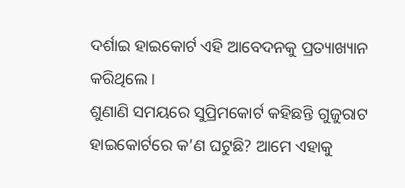ଦର୍ଶାଇ ହାଇକୋର୍ଟ ଏହି ଆବେଦନକୁ ପ୍ରତ୍ୟାଖ୍ୟାନ କରିଥିଲେ ।
ଶୁଣାଣି ସମୟରେ ସୁପ୍ରିମକୋର୍ଟ କହିଛନ୍ତି ଗୁଜୁରାଟ ହାଇକୋର୍ଟରେ କ’ଣ ଘଟୁଛି? ଆମେ ଏହାକୁ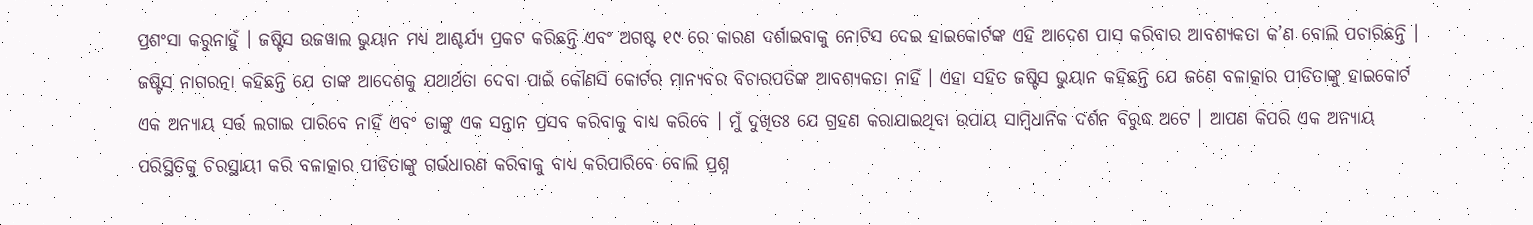ପ୍ରଶଂସା କରୁନାହୁଁ । ଜଷ୍ଟିସ ଉଜୱାଲ ଭୁୟାନ ମଧ୍ୟ ଆଶ୍ଚର୍ଯ୍ୟ ପ୍ରକଟ କରିଛନ୍ତି ଏବଂ ଅଗଷ୍ଟ ୧୯ ରେ କାରଣ ଦର୍ଶାଇବାକୁ ନୋଟିସ ଦେଇ ହାଇକୋର୍ଟଙ୍କ ଏହି ଆଦେଶ ପାସ କରିବାର ଆବଶ୍ୟକତା କ’ଣ ବୋଲି ପଚାରିଛନ୍ତି । ଜଷ୍ଟିସ ନାଗରତ୍ନା କହିଛନ୍ତି ଯେ ତାଙ୍କ ଆଦେଶକୁ ଯଥାର୍ଥତା ଦେବା ପାଇଁ କୌଣସି କୋର୍ଟର ମାନ୍ୟବର ବିଚାରପତିଙ୍କ ଆବଶ୍ୟକତା ନାହିଁ । ଏହା ସହିତ ଜଷ୍ଟିସ ଭୁୟାନ କହିଛନ୍ତି ଯେ ଜଣେ ବଳାତ୍କାର ପୀଡିତାଙ୍କୁ ହାଇକୋର୍ଟ ଏକ ଅନ୍ୟାୟ ସର୍ତ୍ତ ଲଗାଇ ପାରିବେ ନାହିଁ ଏବଂ ତାଙ୍କୁ ଏକ ସନ୍ତାନ ପ୍ରସବ କରିବାକୁ ବାଧ୍ୟ କରିବେ । ମୁଁ ଦୁଖିତଃ ଯେ ଗ୍ରହଣ କରାଯାଇଥିବା ଉପାୟ ସାମ୍ବିଧାନିକ ଦର୍ଶନ ବିରୁଦ୍ଧ ଅଟେ । ଆପଣ କିପରି ଏକ ଅନ୍ୟାୟ ପରିସ୍ଥିତିକୁ ଚିରସ୍ଥାୟୀ କରି ବଳାତ୍କାର ପୀଡିତାଙ୍କୁ ଗର୍ଭଧାରଣ କରିବାକୁ ବାଧ୍ୟ କରିପାରିବେ ବୋଲି ପ୍ରଶ୍ନ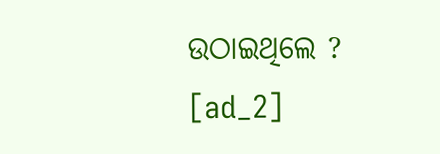ଉଠାଇଥିଲେ ?
[ad_2]